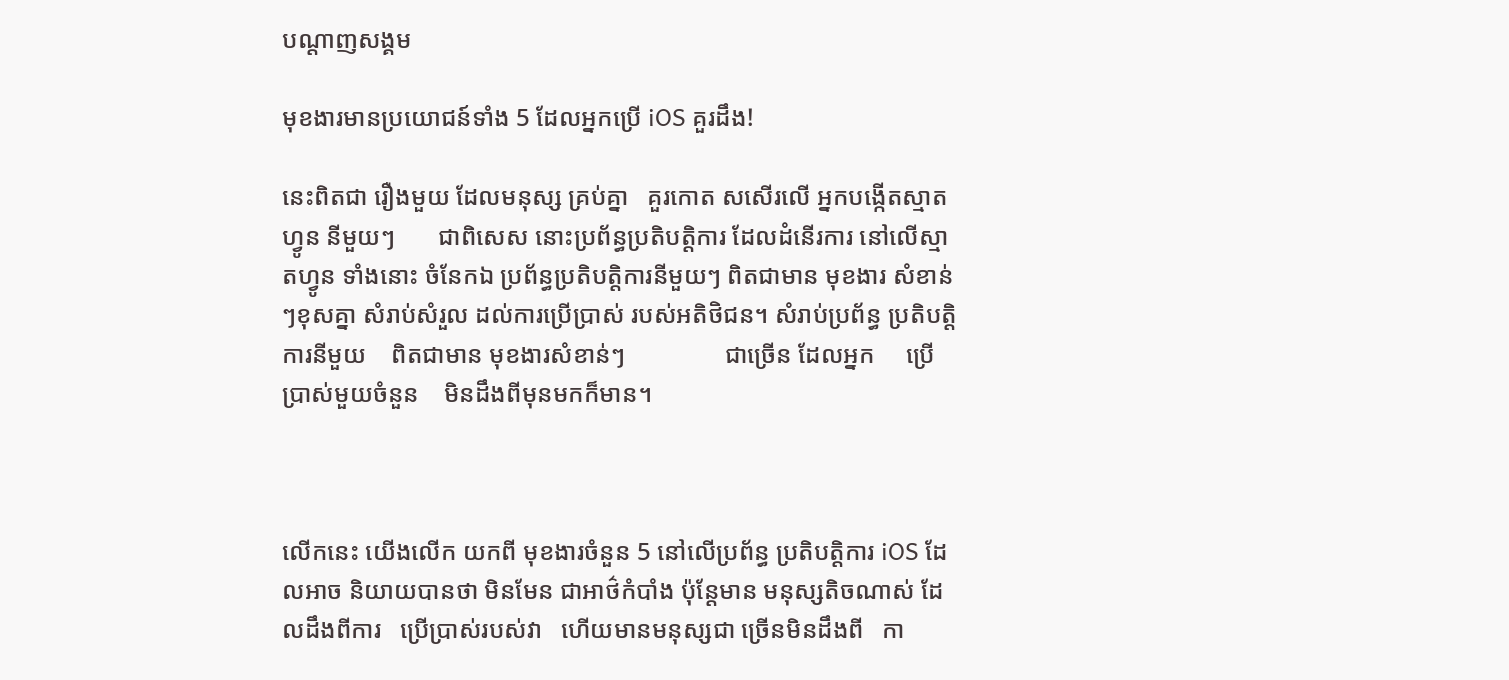បណ្តាញសង្គម

មុខងារមានប្រយោជន៍ទាំង 5 ដែលអ្នកប្រើ iOS គួរដឹង!

នេះពិតជា រឿងមួយ ដែលមនុស្ស គ្រប់គ្នា   គួរកោត សសើរលើ អ្នកបង្កើតស្មាតហ្វូន នីមួយៗ       ជាពិសេស នោះប្រព័ន្ធប្រតិបត្តិការ ដែលដំនើរការ នៅលើស្មាតហ្វូន ទាំងនោះ ចំនែកឯ ប្រព័ន្ធប្រតិបត្តិការនីមួយៗ ពិតជាមាន មុខងារ សំខាន់ៗខុសគ្នា សំរាប់សំរួល ដល់ការប្រើប្រាស់ របស់អតិថិជន។ សំរាប់ប្រព័ន្ធ ប្រតិបត្តិការនីមួយ    ពិតជាមាន មុខងារសំខាន់ៗ                ជាច្រើន ដែលអ្នក     ប្រើប្រាស់មួយចំនួន    មិនដឹងពីមុនមកក៏មាន។



លើកនេះ យើងលើក យកពី មុខងារចំនួន 5 នៅលើប្រព័ន្ធ ប្រតិបត្តិការ iOS ដែលអាច និយាយបានថា មិនមែន ជាអាថ៌កំបាំង ប៉ុន្តែមាន មនុស្សតិចណាស់ ដែលដឹងពីការ   ប្រើប្រាស់របស់វា   ហើយមានមនុស្សជា ច្រើនមិនដឹងពី   កា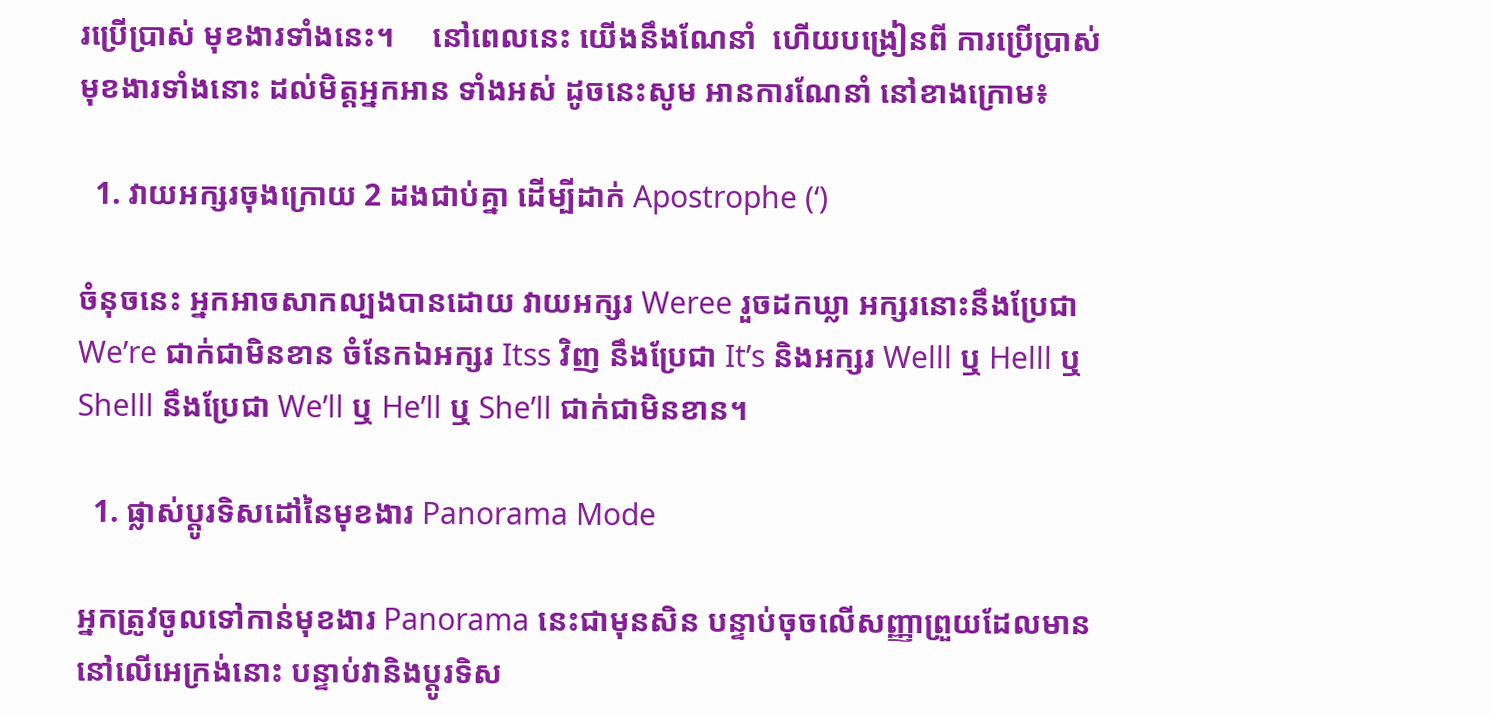រប្រើប្រាស់ មុខងារទាំងនេះ។     នៅពេលនេះ យើងនឹងណែនាំ  ហើយបង្រៀនពី ការប្រើប្រាស់ មុខងារទាំងនោះ ដល់មិត្តអ្នកអាន ទាំងអស់ ដូចនេះសូម អានការណែនាំ នៅខាងក្រោម៖

  1. វាយអក្សរចុងក្រោយ 2 ដងជាប់គ្នា ដើម្បីដាក់ Apostrophe (‘)

ចំនុចនេះ អ្នកអាចសាកល្បងបានដោយ វាយអក្សរ Weree រួចដកឃ្លា អក្សរនោះនឹងប្រែជា We’re ជាក់ជាមិនខាន ចំនែកឯអក្សរ Itss វិញ នឹងប្រែជា It’s និងអក្សរ Welll ឬ Helll ឬ Shelll នឹងប្រែជា We’ll ឬ He’ll ឬ She’ll ជាក់ជាមិនខាន។

  1. ផ្លាស់ប្តូរទិសដៅនៃមុខងារ Panorama Mode

អ្នកត្រូវចូលទៅកាន់មុខងារ Panorama នេះជាមុនសិន បន្ទាប់ចុចលើសញ្ញាព្រួយដែលមាននៅលើអេក្រង់នោះ បន្ទាប់វានិងប្តូរទិស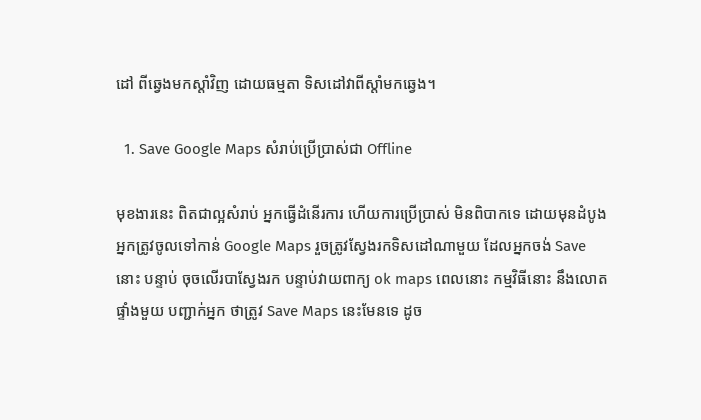ដៅ ពីឆ្វេងមកស្តាំវិញ ដោយធម្មតា ទិសដៅវាពីស្តាំមកឆ្វេង។

  1. Save Google Maps សំរាប់ប្រើប្រាស់ជា Offline

មុខងារនេះ ពិតជាល្អសំរាប់ អ្នកធ្វើដំនើរការ ហើយការប្រើប្រាស់ មិនពិបាកទេ ដោយមុនដំបូងអ្នកត្រូវចូលទៅកាន់ Google Maps រួចត្រូវស្វែងរកទិសដៅណាមួយ ដែលអ្នកចង់ Save នោះ បន្ទាប់ ចុចលើរបាស្វែងរក បន្ទាប់វាយពាក្យ ok maps ពេលនោះ កម្មវិធីនោះ នឹងលោតផ្ទាំងមួយ បញ្ជាក់អ្នក ថាត្រូវ Save Maps នេះមែនទេ ដូច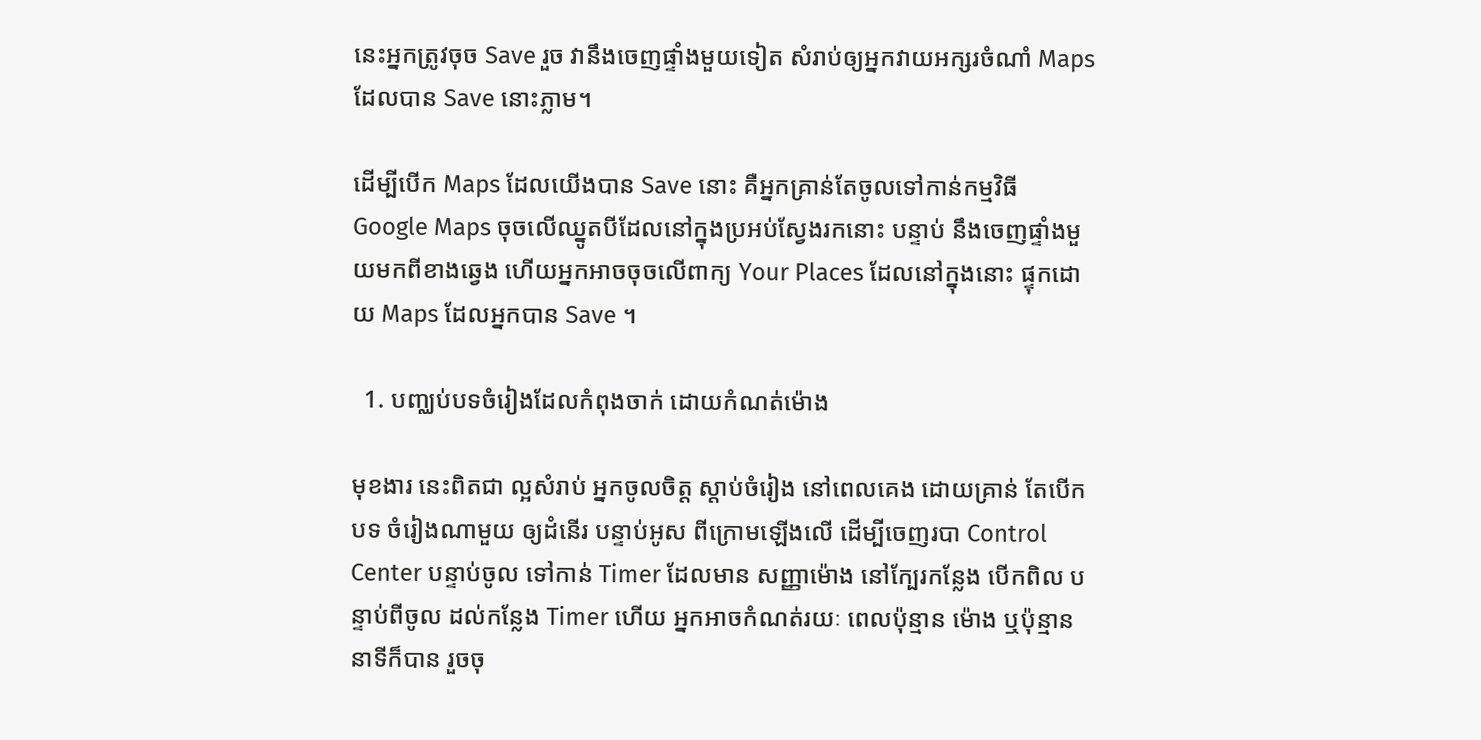នេះអ្នកត្រូវចុច Save រួច វានឹងចេញផ្ទាំងមួយទៀត សំរាប់ឲ្យអ្នកវាយអក្សរចំណាំ Maps ដែលបាន Save នោះភ្លាម។

ដើម្បីបើក Maps ដែលយើងបាន Save នោះ គឺអ្នកគ្រាន់តែចូលទៅកាន់កម្មវិធី Google Maps ចុចលើឈ្នូតបីដែលនៅក្នុងប្រអប់ស្វែងរកនោះ បន្ទាប់ នឹងចេញផ្ទាំងមួយមកពីខាងឆ្វេង ហើយអ្នកអាចចុចលើពាក្យ Your Places ដែលនៅក្នុងនោះ ផ្ទុកដោយ Maps ដែលអ្នកបាន Save ។

  1. បញ្ឈប់បទចំរៀងដែលកំពុងចាក់ ដោយកំណត់ម៉ោង

មុខងារ នេះពិតជា ល្អសំរាប់ អ្នកចូលចិត្ត ស្តាប់ចំរៀង នៅពេលគេង ដោយគ្រាន់ តែបើកបទ ចំរៀងណាមួយ ឲ្យដំនើរ បន្ទាប់អូស ពីក្រោមឡើងលើ ដើម្បីចេញរបា Control Center បន្ទាប់ចូល ទៅកាន់ Timer ដែលមាន សញ្ញាម៉ោង នៅក្បែរកន្លែង បើកពិល បន្ទាប់ពីចូល ដល់កន្លែង Timer ហើយ អ្នកអាចកំណត់រយៈ ពេលប៉ុន្មាន ម៉ោង ឬប៉ុន្មាន នាទីក៏បាន រួចចុ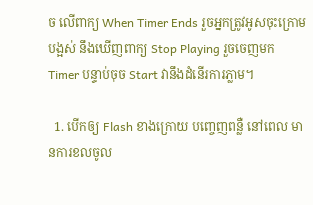ច លើពាក្យ When Timer Ends រួចអ្នកត្រូវអូសចុះក្រោម បង្អស់ នឹងឃើញពាក្យ Stop Playing រួចចេញមក Timer បន្ទាប់ចុច Start វានឹងដំនើរការភ្លាម។

  1. បើកឲ្យ Flash ខាងក្រោយ បញ្ចេញពន្លឺ នៅពេល មានការខលចូល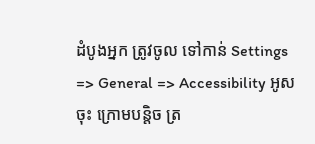ដំបូងអ្នក ត្រូវចូល ទៅកាន់ Settings => General => Accessibility អូសចុះ ក្រោមបន្តិច ត្រ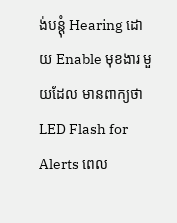ង់បន្តុំ Hearing ដោយ Enable មុខងារ មួយដែល មានពាក្យថា LED Flash for Alerts ពេល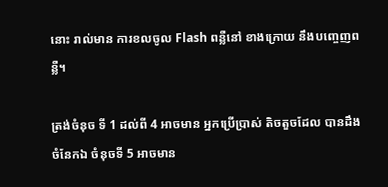នោះ រាល់មាន ការខលចូល Flash ពន្លឺនៅ ខាងក្រោយ នឹងបញ្ចេញពន្លឺ។

ត្រង់ចំនុច ទី 1 ដល់ពី 4 អាចមាន អ្នកប្រើប្រាស់ តិចតួចដែល បានដឹង ចំនែកឯ ចំនុចទី 5 អាចមាន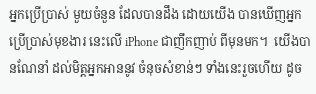អ្នកប្រើប្រាស់ មួយចំនួន ដែលបានដឹង ដោយយើង បានឃើញអ្នក ប្រើប្រាស់មុខងារ នេះលើ iPhone ជាញឹកញាប់ ពីមុនមក។  យើងបានណែនាំ ដល់មិត្តអ្នកអាននូវ ចំនុចសំខាន់ៗ ទាំងនេះរួចហើយ ដូច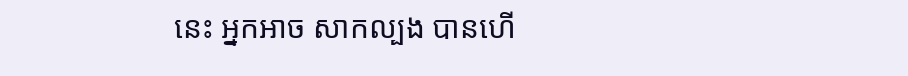នេះ អ្នកអាច សាកល្បង បានហើ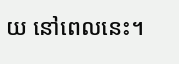យ នៅពេលនេះ។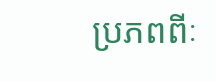ប្រភពពីៈ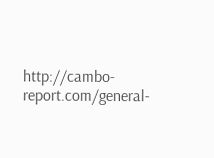http://cambo-report.com/general-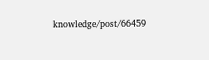knowledge/post/66459